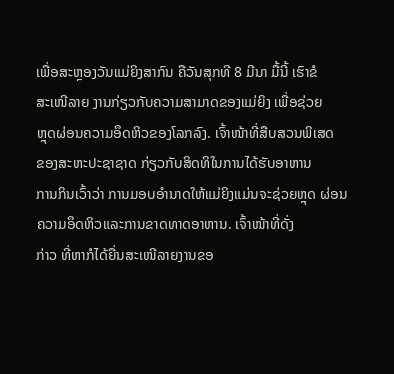ເພື່ອສະຫຼອງວັນແມ່ຍິງສາກົນ ຄືວັນສຸກທີ 8 ມີນາ ມື້ນີ້ ເຮົາຂໍ
ສະເໜີລາຍ ງານກ່ຽວກັບຄວາມສາມາດຂອງແມ່ຍິງ ເພື່ອຊ່ວຍ
ຫຼຸດຜ່ອນຄວາມອຶດຫິວຂອງໂລກລົງ. ເຈົ້າໜ້າທີ່ສືບສວນພິເສດ
ຂອງສະຫະປະຊາຊາດ ກ່ຽວກັບສິດທິໃນການໄດ້ຮັບອາຫານ
ການກິນເວົ້າວ່າ ການມອບອໍານາດໃຫ້ແມ່ຍິງແມ່ນຈະຊ່ວຍຫຼຸດ ຜ່ອນຄວາມອຶດຫິວແລະການຂາດທາດອາຫານ. ເຈົ້າໜ້າທີ່ດັ່ງ
ກ່າວ ທີ່ຫາກໍໄດ້ຍື່ນສະເໜີລາຍງານຂອ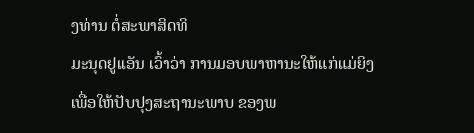ງທ່ານ ຕໍ່ສະພາສິດທິ
ມະນຸດຢູເເອັນ ເວົ້າວ່າ ການມອບພາຫານະໃຫ້ແກ່ແມ່ຍິງ ເພື່ອໃຫ້ປັບປຸງສະຖານະພາບ ຂອງພ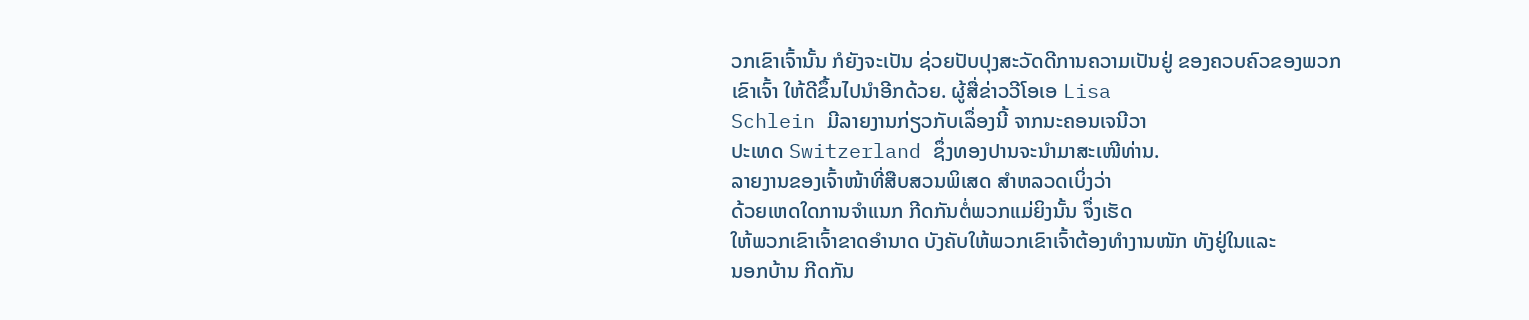ວກເຂົາເຈົ້ານັ້ນ ກໍຍັງຈະເປັນ ຊ່ວຍປັບປຸງສະວັດດີການຄວາມເປັນຢູ່ ຂອງຄວບຄົວຂອງພວກ
ເຂົາເຈົ້າ ໃຫ້ດີຂຶ້ນໄປນໍາອີກດ້ວຍ. ຜູ້ສື່ຂ່າວວີໂອເອ Lisa
Schlein ມີລາຍງານກ່ຽວກັບເລຶ່ອງນີ້ ຈາກນະຄອນເຈນີວາ
ປະເທດ Switzerland ຊຶ່ງທອງປານຈະນໍາມາສະເໜີທ່ານ.
ລາຍງານຂອງເຈົ້າໜ້າທີ່ສືບສວນພິເສດ ສໍາຫລວດເບິ່ງວ່າ
ດ້ວຍເຫດໃດການຈໍາແນກ ກີດກັນຕໍ່ພວກແມ່ຍິງນັ້ນ ຈຶ່ງເຮັດ
ໃຫ້ພວກເຂົາເຈົ້າຂາດອໍານາດ ບັງຄັບໃຫ້ພວກເຂົາເຈົ້າຕ້ອງທໍາງານໜັກ ທັງຢູ່ໃນແລະ
ນອກບ້ານ ກີດກັນ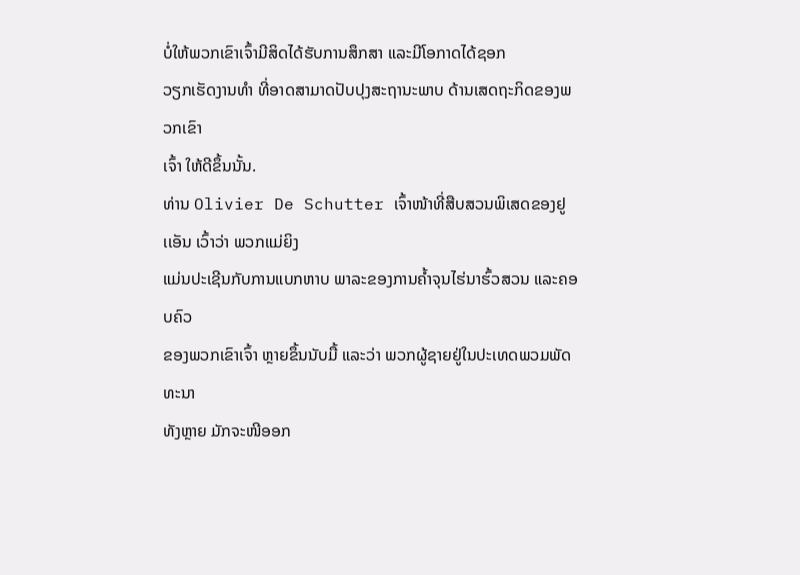ບໍ່ໃຫ້ພວກເຂົາເຈົ້າມີສິດໄດ້ຮັບການສຶກສາ ແລະມີໂອກາດໄດ້ຊອກ
ວຽກເຮັດງານທໍາ ທີ່ອາດສາມາດປັບປຸງສະຖານະພາບ ດ້ານເສດຖະກິດຂອງພວກເຂົາ
ເຈົ້າ ໃຫ້ດີຂຶ້ນນັ້ນ.
ທ່ານ Olivier De Schutter ເຈົ້າໜ້າທີ່ສືບສວນພິເສດຂອງຢູເເອັນ ເວົ້າວ່າ ພວກແມ່ຍິງ
ແມ່ນປະເຊີນກັບການແບກຫາບ ພາລະຂອງການຄໍ້າຈຸນໄຮ່ນາຮົ້ວສວນ ແລະຄອບຄົວ
ຂອງພວກເຂົາເຈົ້າ ຫຼາຍຂຶ້ນນັບມື້ ແລະວ່າ ພວກຜູ້ຊາຍຢູ່ໃນປະເທດພວມພັດທະນາ
ທັງຫຼາຍ ມັກຈະໜີອອກ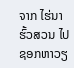ຈາກ ໄຮ່ນາຮົ້ວສວນ ໄປຊອກຫາວຽ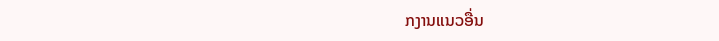ກງານແນວອື່ນ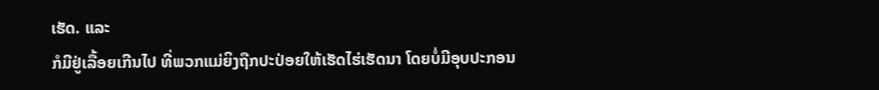ເຮັດ. ແລະ
ກໍມີຢູ່ເລື້ອຍເກີນໄປ ທີ່ພວກແມ່ຍິງຖືກປະປ່ອຍໃຫ້ເຮັດໄຮ່ເຮັດນາ ໂດຍບໍ່ມີອຸບປະກອນ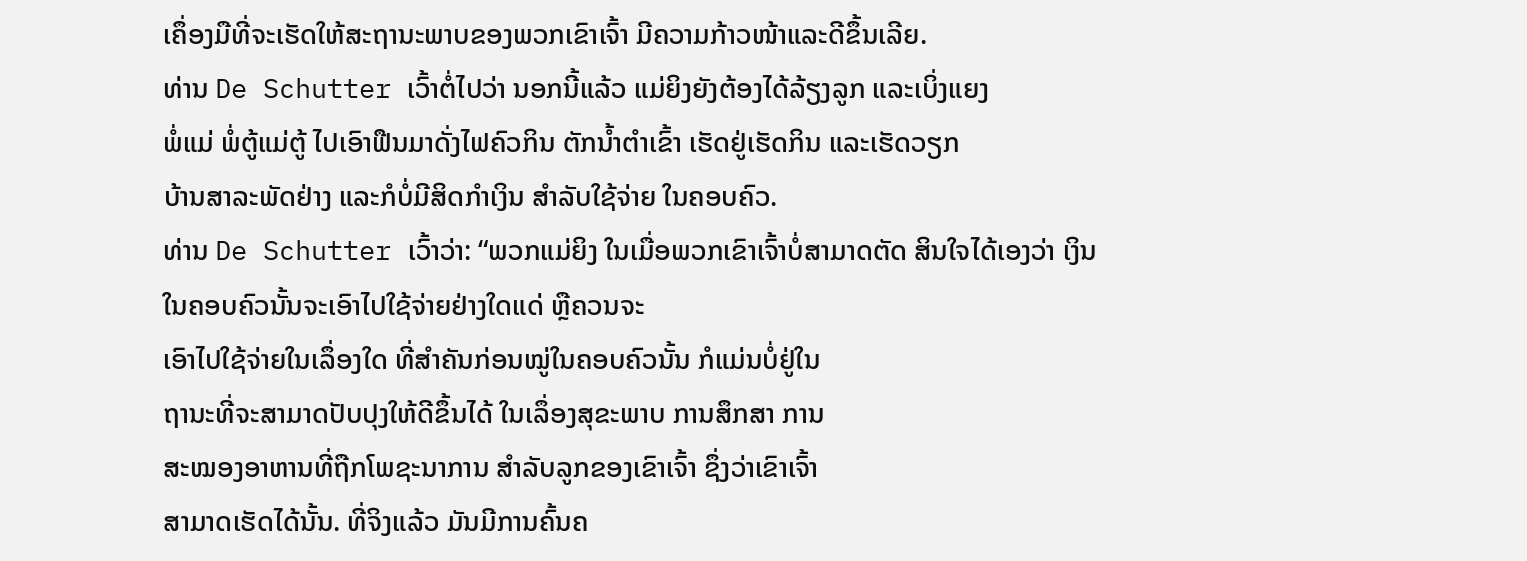ເຄຶ່ອງມືທີ່ຈະເຮັດໃຫ້ສະຖານະພາບຂອງພວກເຂົາເຈົ້າ ມີຄວາມກ້າວໜ້າແລະດີຂຶ້ນເລີຍ.
ທ່ານ De Schutter ເວົ້າຕໍ່ໄປວ່າ ນອກນີ້ແລ້ວ ແມ່ຍິງຍັງຕ້ອງໄດ້ລ້ຽງລູກ ແລະເບິ່ງແຍງ
ພໍ່ແມ່ ພໍ່ຕູ້ແມ່ຕູ້ ໄປເອົາຟືນມາດັ່ງໄຟຄົວກິນ ຕັກນໍ້າຕໍາເຂົ້າ ເຮັດຢູ່ເຮັດກິນ ແລະເຮັດວຽກ
ບ້ານສາລະພັດຢ່າງ ແລະກໍບໍ່ມີສິດກໍາເງິນ ສໍາລັບໃຊ້ຈ່າຍ ໃນຄອບຄົວ.
ທ່ານ De Schutter ເວົ້າວ່າ: “ພວກແມ່ຍິງ ໃນເມື່ອພວກເຂົາເຈົ້າບໍ່ສາມາດຕັດ ສິນໃຈໄດ້ເອງວ່າ ເງິນໃນຄອບຄົວນັ້ນຈະເອົາໄປໃຊ້ຈ່າຍຢ່າງໃດແດ່ ຫຼືຄວນຈະ
ເອົາໄປໃຊ້ຈ່າຍໃນເລຶ່ອງໃດ ທີ່ສໍາຄັນກ່ອນໝູ່ໃນຄອບຄົວນັ້ນ ກໍແມ່ນບໍ່ຢູ່ໃນ
ຖານະທີ່ຈະສາມາດປັບປຸງໃຫ້ດີຂຶ້ນໄດ້ ໃນເລຶ່ອງສຸຂະພາບ ການສຶກສາ ການ
ສະໝອງອາຫານທີ່ຖືກໂພຊະນາການ ສໍາລັບລູກຂອງເຂົາເຈົ້າ ຊຶ່ງວ່າເຂົາເຈົ້າ
ສາມາດເຮັດໄດ້ນັ້ນ. ທີ່ຈິງແລ້ວ ມັນມີການຄົ້ນຄ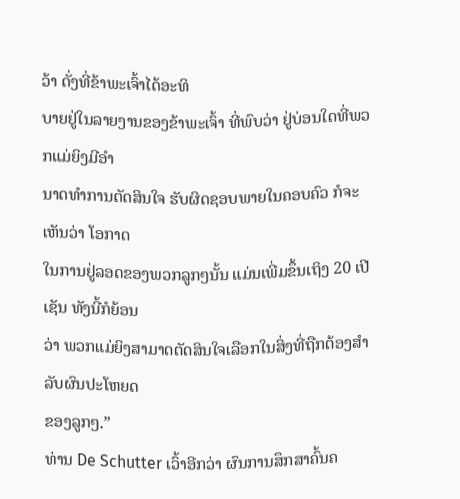ວ້າ ດັ່ງທີ່ຂ້າພະເຈົ້າໄດ້ອະທິ
ບາຍຢູ່ໃນລາຍງານຂອງຂ້າພະເຈົ້າ ທີ່ພົບວ່າ ຢູ່ບ່ອນໃດທີ່ພວກແມ່ຍິງມີອໍາ
ນາດທໍາການຕັດສິນໃຈ ຮັບຜິດຊອບພາຍໃນຄອບຄົວ ກໍຈະເຫັນວ່າ ໂອກາດ
ໃນການຢູ່ລອດຂອງພວກລູກໆນັ້ນ ແມ່ນເພີ່ມຂຶ້ນເຖິງ 20 ເປີເຊັນ ທັງນີ້ກໍຍ້ອນ
ວ່າ ພວກແມ່ຍິງສາມາດຕັດສິນໃຈເລືອກໃນສິ່ງທີ່ຖືກຕ້ອງສໍາລັບຜົນປະໂຫຍດ
ຂອງລູກໆ.”
ທ່ານ De Schutter ເວົ້າອີກວ່າ ຜົນການສຶກສາຄົ້ນຄ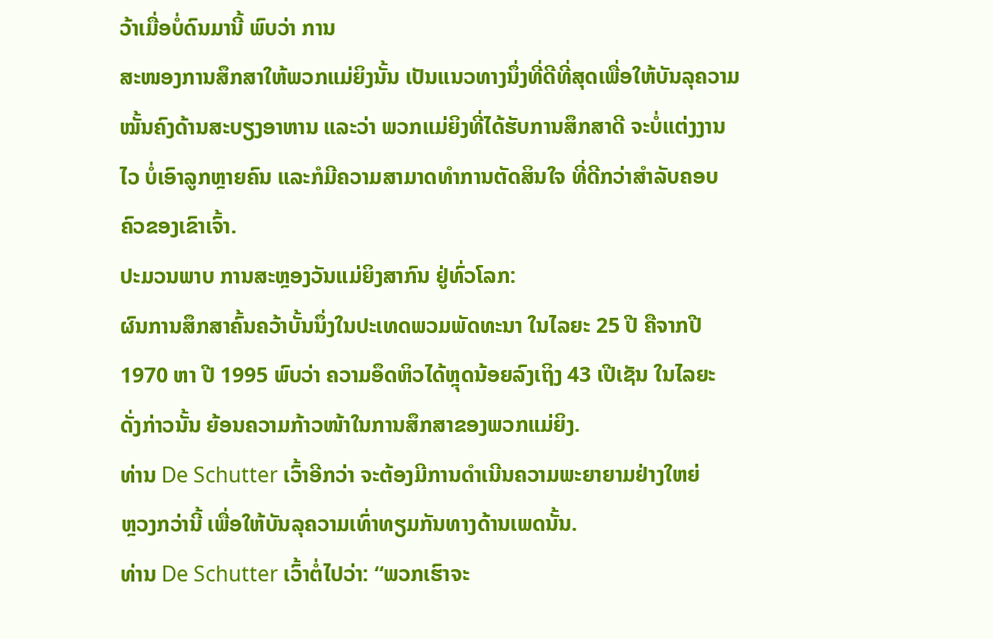ວ້າເມື່ອບໍ່ດົນມານີ້ ພົບວ່າ ການ
ສະໜອງການສຶກສາໃຫ້ພວກແມ່ຍິງນັ້ນ ເປັນແນວທາງນຶ່ງທີ່ດີທີ່ສຸດເພື່ອໃຫ້ບັນລຸຄວາມ
ໝັ້ນຄົງດ້ານສະບຽງອາຫານ ແລະວ່າ ພວກແມ່ຍິງທີ່ໄດ້ຮັບການສຶກສາດີ ຈະບໍ່ແຕ່ງງານ
ໄວ ບໍ່ເອົາລູກຫຼາຍຄົນ ແລະກໍມີຄວາມສາມາດທໍາການຕັດສິນໃຈ ທີ່ດີກວ່າສໍາລັບຄອບ
ຄົວຂອງເຂົາເຈົ້າ.
ປະມວນພາບ ການສະຫຼອງວັນແມ່ຍິງສາກົນ ຢູ່ທົ່ວໂລກ:
ຜົນການສຶກສາຄົ້ນຄວ້າບັ້ນນຶ່ງໃນປະເທດພວມພັດທະນາ ໃນໄລຍະ 25 ປີ ຄືຈາກປີ
1970 ຫາ ປີ 1995 ພົບວ່າ ຄວາມອຶດຫິວໄດ້ຫຼຸດນ້ອຍລົງເຖິງ 43 ເປີເຊັນ ໃນໄລຍະ
ດັ່ງກ່າວນັ້ນ ຍ້ອນຄວາມກ້າວໜ້າໃນການສຶກສາຂອງພວກແມ່ຍິງ.
ທ່ານ De Schutter ເວົ້າອີກວ່າ ຈະຕ້ອງມີການດໍາເນີນຄວາມພະຍາຍາມຢ່າງໃຫຍ່
ຫຼວງກວ່ານີ້ ເພື່ອໃຫ້ບັນລຸຄວາມເທົ່າທຽມກັນທາງດ້ານເພດນັ້ນ.
ທ່ານ De Schutter ເວົ້າຕໍ່ໄປວ່າ: “ພວກເຮົາຈະ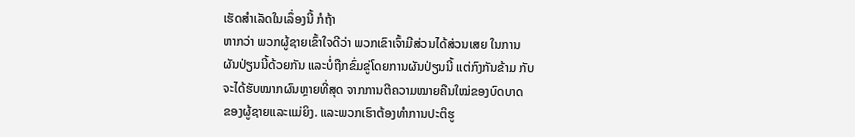ເຮັດສໍາເລັດໃນເລຶ່ອງນີ້ ກໍຖ້າ
ຫາກວ່າ ພວກຜູ້ຊາຍເຂົ້າໃຈດີວ່າ ພວກເຂົາເຈົ້າມີສ່ວນໄດ້ສ່ວນເສຍ ໃນການ
ຜັນປ່ຽນນີ້ດ້ວຍກັນ ແລະບໍ່ຖືກຂົ່ມຂູ່ໂດຍການຜັນປ່ຽນນີ້ ແຕ່ກົງກັນຂ້າມ ກັບ
ຈະໄດ້ຮັບໝາກຜົນຫຼາຍທີ່ສຸດ ຈາກການຕີຄວາມໝາຍຄືນໃໝ່ຂອງບົດບາດ
ຂອງຜູ້ຊາຍແລະແມ່ຍິງ. ແລະພວກເຮົາຕ້ອງທໍາການປະຕິຮູ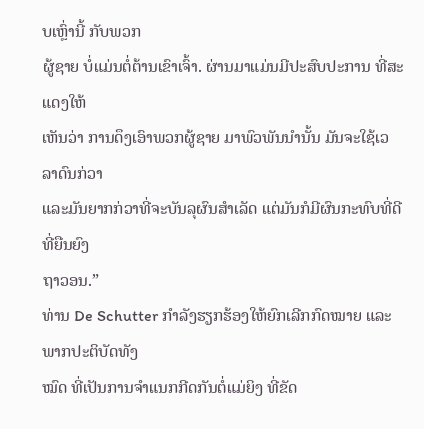ບເຫຼົ່ານີ້ ກັບພວກ
ຜູ້ຊາຍ ບໍ່ແມ່ນຕໍ່ຕ້ານເຂົາເຈົ້າ. ຜ່ານມາແມ່ນມີປະສົບປະການ ທີ່ສະແດງໃຫ້
ເຫັນວ່າ ການດຶງເອົາພວກຜູ້ຊາຍ ມາພົວພັນນໍານັ້ນ ມັນຈະໃຊ້ເວລາດົນກ່ວາ
ແລະມັນຍາກກ່ວາທີ່ຈະບັນລຸຜົນສໍາເລັດ ແຕ່ມັນກໍມີຜົນກະທົບທີ່ດີ ທີ່ຍືນຍົງ
ຖາວອນ.”
ທ່ານ De Schutter ກໍາລັງຮຽກຮ້ອງໃຫ້ຍົກເລີກກົດໝາຍ ແລະພາກປະຕິບັດທັງ
ໝົດ ທີ່ເປັນການຈໍາແນກກີດກັນຕໍ່ແມ່ຍິງ ທີ່ຂັດ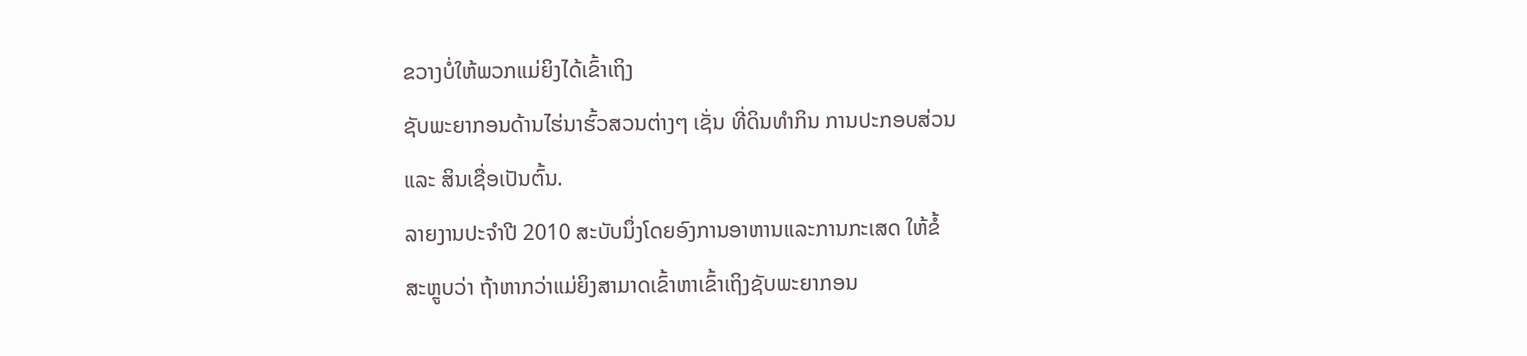ຂວາງບໍ່ໃຫ້ພວກແມ່ຍິງໄດ້ເຂົ້າເຖິງ
ຊັບພະຍາກອນດ້ານໄຮ່ນາຮົ້ວສວນຕ່າງໆ ເຊັ່ນ ທີ່ດິນທໍາກິນ ການປະກອບສ່ວນ
ແລະ ສິນເຊື່ອເປັນຕົ້ນ.
ລາຍງານປະຈໍາປີ 2010 ສະບັບນຶ່ງໂດຍອົງການອາຫານແລະການກະເສດ ໃຫ້ຂໍ້
ສະຫຼູບວ່າ ຖ້າຫາກວ່າແມ່ຍິງສາມາດເຂົ້າຫາເຂົ້າເຖິງຊັບພະຍາກອນ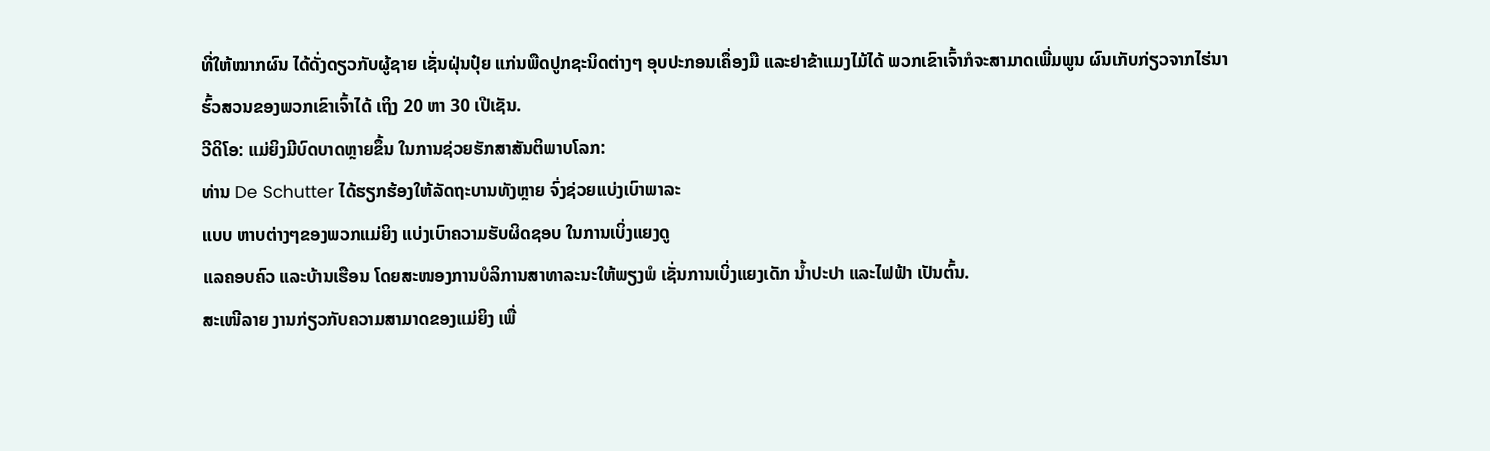ທີ່ໃຫ້ໝາກຜົນ ໄດ້ດັ່ງດຽວກັບຜູ້ຊາຍ ເຊັ່ນຝຸ່ນປຸ໋ຍ ແກ່ນພືດປູກຊະນິດຕ່າງໆ ອຸບປະກອນເຄຶ່ອງມື ແລະຢາຂ້າແມງໄມ້ໄດ້ ພວກເຂົາເຈົ້າກໍຈະສາມາດເພີ່ມພູນ ຜົນເກັບກ່ຽວຈາກໄຮ່ນາ
ຮົ້ວສວນຂອງພວກເຂົາເຈົ້າໄດ້ ເຖິງ 20 ຫາ 30 ເປີເຊັນ.
ວີດິໂອ: ແມ່ຍິງມີບົດບາດຫຼາຍຂຶ້ນ ໃນການຊ່ວຍຮັກສາສັນຕິພາບໂລກ:
ທ່ານ De Schutter ໄດ້ຮຽກຮ້ອງໃຫ້ລັດຖະບານທັງຫຼາຍ ຈົ່ງຊ່ວຍແບ່ງເບົາພາລະ
ແບບ ຫາບຕ່າງໆຂອງພວກແມ່ຍິງ ແບ່ງເບົາຄວາມຮັບຜິດຊອບ ໃນການເບິ່ງແຍງດູ
ແລຄອບຄົວ ແລະບ້ານເຮືອນ ໂດຍສະໜອງການບໍລິການສາທາລະນະໃຫ້ພຽງພໍ ເຊັ່ນການເບິ່ງແຍງເດັກ ນໍ້າປະປາ ແລະໄຟຟ້າ ເປັນຕົ້ນ.
ສະເໜີລາຍ ງານກ່ຽວກັບຄວາມສາມາດຂອງແມ່ຍິງ ເພື່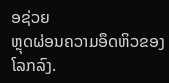ອຊ່ວຍ
ຫຼຸດຜ່ອນຄວາມອຶດຫິວຂອງໂລກລົງ.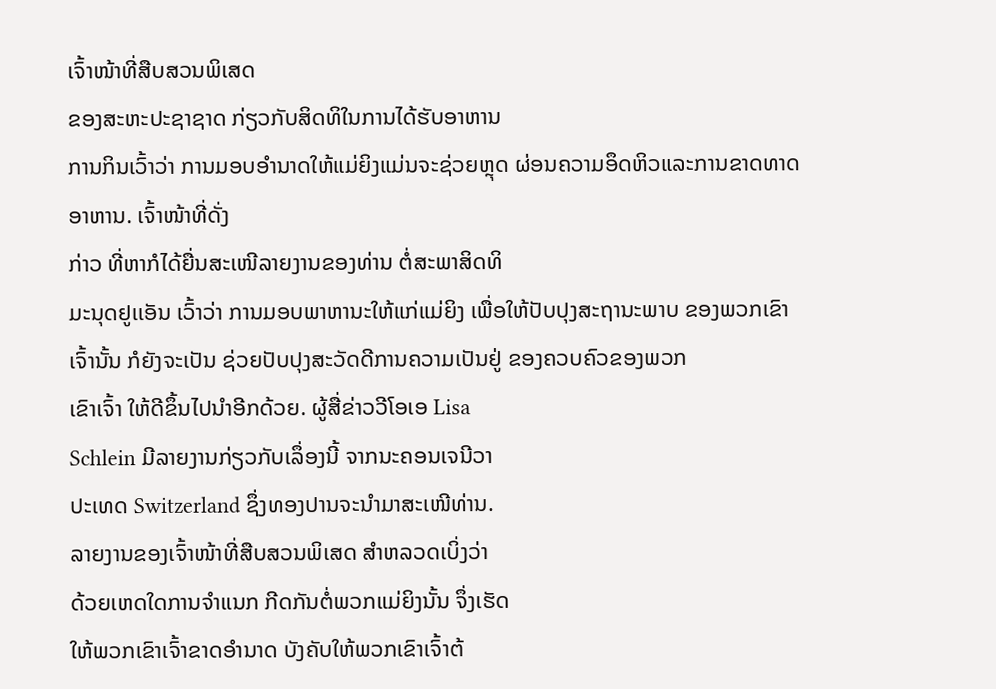ເຈົ້າໜ້າທີ່ສືບສວນພິເສດ
ຂອງສະຫະປະຊາຊາດ ກ່ຽວກັບສິດທິໃນການໄດ້ຮັບອາຫານ
ການກິນເວົ້າວ່າ ການມອບອໍານາດໃຫ້ແມ່ຍິງແມ່ນຈະຊ່ວຍຫຼຸດ ຜ່ອນຄວາມອຶດຫິວແລະການຂາດທາດອາຫານ. ເຈົ້າໜ້າທີ່ດັ່ງ
ກ່າວ ທີ່ຫາກໍໄດ້ຍື່ນສະເໜີລາຍງານຂອງທ່ານ ຕໍ່ສະພາສິດທິ
ມະນຸດຢູເເອັນ ເວົ້າວ່າ ການມອບພາຫານະໃຫ້ແກ່ແມ່ຍິງ ເພື່ອໃຫ້ປັບປຸງສະຖານະພາບ ຂອງພວກເຂົາເຈົ້ານັ້ນ ກໍຍັງຈະເປັນ ຊ່ວຍປັບປຸງສະວັດດີການຄວາມເປັນຢູ່ ຂອງຄວບຄົວຂອງພວກ
ເຂົາເຈົ້າ ໃຫ້ດີຂຶ້ນໄປນໍາອີກດ້ວຍ. ຜູ້ສື່ຂ່າວວີໂອເອ Lisa
Schlein ມີລາຍງານກ່ຽວກັບເລຶ່ອງນີ້ ຈາກນະຄອນເຈນີວາ
ປະເທດ Switzerland ຊຶ່ງທອງປານຈະນໍາມາສະເໜີທ່ານ.
ລາຍງານຂອງເຈົ້າໜ້າທີ່ສືບສວນພິເສດ ສໍາຫລວດເບິ່ງວ່າ
ດ້ວຍເຫດໃດການຈໍາແນກ ກີດກັນຕໍ່ພວກແມ່ຍິງນັ້ນ ຈຶ່ງເຮັດ
ໃຫ້ພວກເຂົາເຈົ້າຂາດອໍານາດ ບັງຄັບໃຫ້ພວກເຂົາເຈົ້າຕ້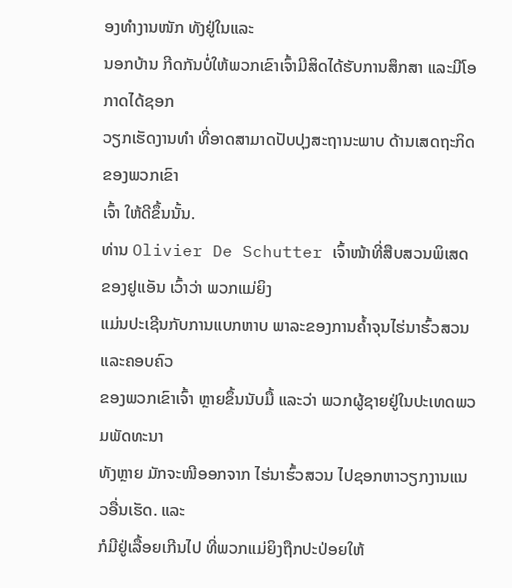ອງທໍາງານໜັກ ທັງຢູ່ໃນແລະ
ນອກບ້ານ ກີດກັນບໍ່ໃຫ້ພວກເຂົາເຈົ້າມີສິດໄດ້ຮັບການສຶກສາ ແລະມີໂອກາດໄດ້ຊອກ
ວຽກເຮັດງານທໍາ ທີ່ອາດສາມາດປັບປຸງສະຖານະພາບ ດ້ານເສດຖະກິດຂອງພວກເຂົາ
ເຈົ້າ ໃຫ້ດີຂຶ້ນນັ້ນ.
ທ່ານ Olivier De Schutter ເຈົ້າໜ້າທີ່ສືບສວນພິເສດຂອງຢູເເອັນ ເວົ້າວ່າ ພວກແມ່ຍິງ
ແມ່ນປະເຊີນກັບການແບກຫາບ ພາລະຂອງການຄໍ້າຈຸນໄຮ່ນາຮົ້ວສວນ ແລະຄອບຄົວ
ຂອງພວກເຂົາເຈົ້າ ຫຼາຍຂຶ້ນນັບມື້ ແລະວ່າ ພວກຜູ້ຊາຍຢູ່ໃນປະເທດພວມພັດທະນາ
ທັງຫຼາຍ ມັກຈະໜີອອກຈາກ ໄຮ່ນາຮົ້ວສວນ ໄປຊອກຫາວຽກງານແນວອື່ນເຮັດ. ແລະ
ກໍມີຢູ່ເລື້ອຍເກີນໄປ ທີ່ພວກແມ່ຍິງຖືກປະປ່ອຍໃຫ້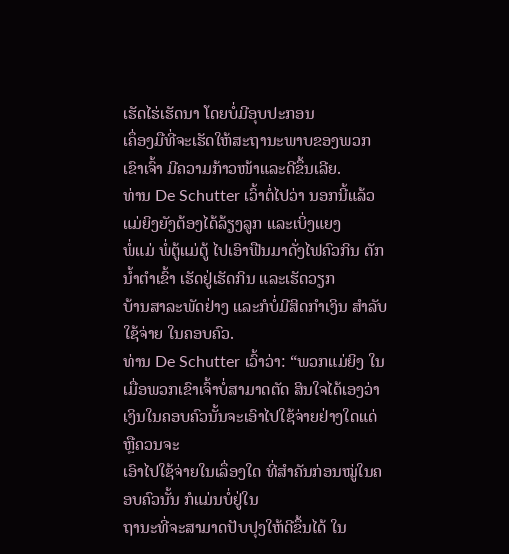ເຮັດໄຮ່ເຮັດນາ ໂດຍບໍ່ມີອຸບປະກອນ
ເຄຶ່ອງມືທີ່ຈະເຮັດໃຫ້ສະຖານະພາບຂອງພວກເຂົາເຈົ້າ ມີຄວາມກ້າວໜ້າແລະດີຂຶ້ນເລີຍ.
ທ່ານ De Schutter ເວົ້າຕໍ່ໄປວ່າ ນອກນີ້ແລ້ວ ແມ່ຍິງຍັງຕ້ອງໄດ້ລ້ຽງລູກ ແລະເບິ່ງແຍງ
ພໍ່ແມ່ ພໍ່ຕູ້ແມ່ຕູ້ ໄປເອົາຟືນມາດັ່ງໄຟຄົວກິນ ຕັກນໍ້າຕໍາເຂົ້າ ເຮັດຢູ່ເຮັດກິນ ແລະເຮັດວຽກ
ບ້ານສາລະພັດຢ່າງ ແລະກໍບໍ່ມີສິດກໍາເງິນ ສໍາລັບໃຊ້ຈ່າຍ ໃນຄອບຄົວ.
ທ່ານ De Schutter ເວົ້າວ່າ: “ພວກແມ່ຍິງ ໃນເມື່ອພວກເຂົາເຈົ້າບໍ່ສາມາດຕັດ ສິນໃຈໄດ້ເອງວ່າ ເງິນໃນຄອບຄົວນັ້ນຈະເອົາໄປໃຊ້ຈ່າຍຢ່າງໃດແດ່ ຫຼືຄວນຈະ
ເອົາໄປໃຊ້ຈ່າຍໃນເລຶ່ອງໃດ ທີ່ສໍາຄັນກ່ອນໝູ່ໃນຄອບຄົວນັ້ນ ກໍແມ່ນບໍ່ຢູ່ໃນ
ຖານະທີ່ຈະສາມາດປັບປຸງໃຫ້ດີຂຶ້ນໄດ້ ໃນ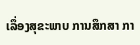ເລຶ່ອງສຸຂະພາບ ການສຶກສາ ກາ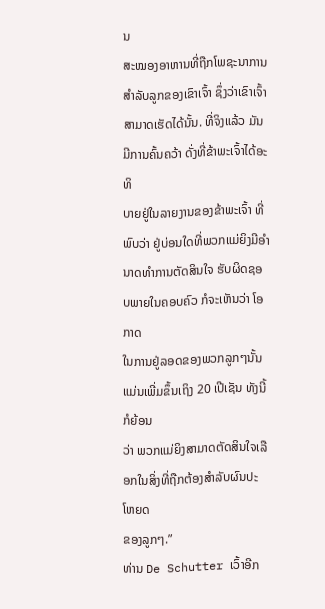ນ
ສະໝອງອາຫານທີ່ຖືກໂພຊະນາການ ສໍາລັບລູກຂອງເຂົາເຈົ້າ ຊຶ່ງວ່າເຂົາເຈົ້າ
ສາມາດເຮັດໄດ້ນັ້ນ. ທີ່ຈິງແລ້ວ ມັນມີການຄົ້ນຄວ້າ ດັ່ງທີ່ຂ້າພະເຈົ້າໄດ້ອະທິ
ບາຍຢູ່ໃນລາຍງານຂອງຂ້າພະເຈົ້າ ທີ່ພົບວ່າ ຢູ່ບ່ອນໃດທີ່ພວກແມ່ຍິງມີອໍາ
ນາດທໍາການຕັດສິນໃຈ ຮັບຜິດຊອບພາຍໃນຄອບຄົວ ກໍຈະເຫັນວ່າ ໂອກາດ
ໃນການຢູ່ລອດຂອງພວກລູກໆນັ້ນ ແມ່ນເພີ່ມຂຶ້ນເຖິງ 20 ເປີເຊັນ ທັງນີ້ກໍຍ້ອນ
ວ່າ ພວກແມ່ຍິງສາມາດຕັດສິນໃຈເລືອກໃນສິ່ງທີ່ຖືກຕ້ອງສໍາລັບຜົນປະໂຫຍດ
ຂອງລູກໆ.”
ທ່ານ De Schutter ເວົ້າອີກ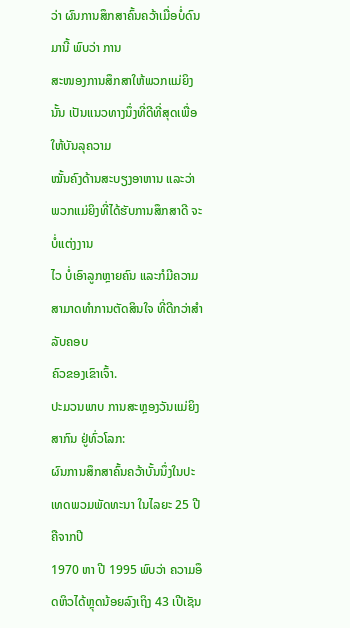ວ່າ ຜົນການສຶກສາຄົ້ນຄວ້າເມື່ອບໍ່ດົນມານີ້ ພົບວ່າ ການ
ສະໜອງການສຶກສາໃຫ້ພວກແມ່ຍິງນັ້ນ ເປັນແນວທາງນຶ່ງທີ່ດີທີ່ສຸດເພື່ອໃຫ້ບັນລຸຄວາມ
ໝັ້ນຄົງດ້ານສະບຽງອາຫານ ແລະວ່າ ພວກແມ່ຍິງທີ່ໄດ້ຮັບການສຶກສາດີ ຈະບໍ່ແຕ່ງງານ
ໄວ ບໍ່ເອົາລູກຫຼາຍຄົນ ແລະກໍມີຄວາມສາມາດທໍາການຕັດສິນໃຈ ທີ່ດີກວ່າສໍາລັບຄອບ
ຄົວຂອງເຂົາເຈົ້າ.
ປະມວນພາບ ການສະຫຼອງວັນແມ່ຍິງສາກົນ ຢູ່ທົ່ວໂລກ:
ຜົນການສຶກສາຄົ້ນຄວ້າບັ້ນນຶ່ງໃນປະເທດພວມພັດທະນາ ໃນໄລຍະ 25 ປີ ຄືຈາກປີ
1970 ຫາ ປີ 1995 ພົບວ່າ ຄວາມອຶດຫິວໄດ້ຫຼຸດນ້ອຍລົງເຖິງ 43 ເປີເຊັນ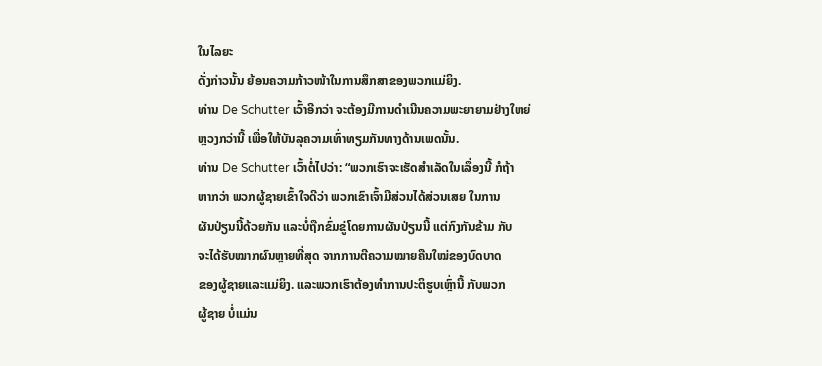ໃນໄລຍະ
ດັ່ງກ່າວນັ້ນ ຍ້ອນຄວາມກ້າວໜ້າໃນການສຶກສາຂອງພວກແມ່ຍິງ.
ທ່ານ De Schutter ເວົ້າອີກວ່າ ຈະຕ້ອງມີການດໍາເນີນຄວາມພະຍາຍາມຢ່າງໃຫຍ່
ຫຼວງກວ່ານີ້ ເພື່ອໃຫ້ບັນລຸຄວາມເທົ່າທຽມກັນທາງດ້ານເພດນັ້ນ.
ທ່ານ De Schutter ເວົ້າຕໍ່ໄປວ່າ: “ພວກເຮົາຈະເຮັດສໍາເລັດໃນເລຶ່ອງນີ້ ກໍຖ້າ
ຫາກວ່າ ພວກຜູ້ຊາຍເຂົ້າໃຈດີວ່າ ພວກເຂົາເຈົ້າມີສ່ວນໄດ້ສ່ວນເສຍ ໃນການ
ຜັນປ່ຽນນີ້ດ້ວຍກັນ ແລະບໍ່ຖືກຂົ່ມຂູ່ໂດຍການຜັນປ່ຽນນີ້ ແຕ່ກົງກັນຂ້າມ ກັບ
ຈະໄດ້ຮັບໝາກຜົນຫຼາຍທີ່ສຸດ ຈາກການຕີຄວາມໝາຍຄືນໃໝ່ຂອງບົດບາດ
ຂອງຜູ້ຊາຍແລະແມ່ຍິງ. ແລະພວກເຮົາຕ້ອງທໍາການປະຕິຮູບເຫຼົ່ານີ້ ກັບພວກ
ຜູ້ຊາຍ ບໍ່ແມ່ນ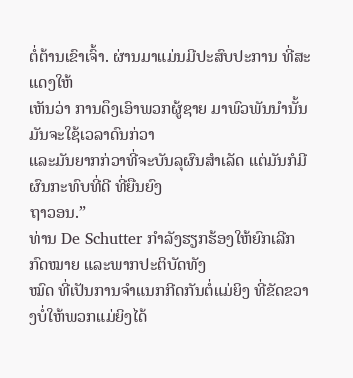ຕໍ່ຕ້ານເຂົາເຈົ້າ. ຜ່ານມາແມ່ນມີປະສົບປະການ ທີ່ສະແດງໃຫ້
ເຫັນວ່າ ການດຶງເອົາພວກຜູ້ຊາຍ ມາພົວພັນນໍານັ້ນ ມັນຈະໃຊ້ເວລາດົນກ່ວາ
ແລະມັນຍາກກ່ວາທີ່ຈະບັນລຸຜົນສໍາເລັດ ແຕ່ມັນກໍມີຜົນກະທົບທີ່ດີ ທີ່ຍືນຍົງ
ຖາວອນ.”
ທ່ານ De Schutter ກໍາລັງຮຽກຮ້ອງໃຫ້ຍົກເລີກກົດໝາຍ ແລະພາກປະຕິບັດທັງ
ໝົດ ທີ່ເປັນການຈໍາແນກກີດກັນຕໍ່ແມ່ຍິງ ທີ່ຂັດຂວາງບໍ່ໃຫ້ພວກແມ່ຍິງໄດ້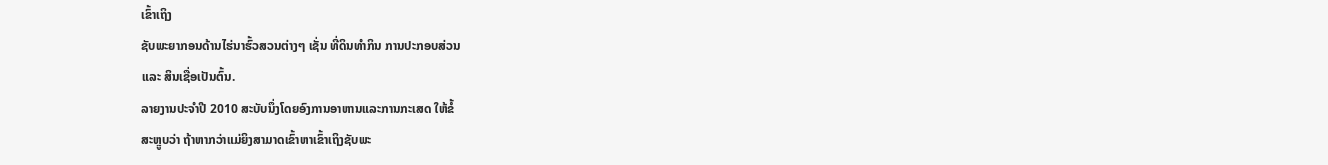ເຂົ້າເຖິງ
ຊັບພະຍາກອນດ້ານໄຮ່ນາຮົ້ວສວນຕ່າງໆ ເຊັ່ນ ທີ່ດິນທໍາກິນ ການປະກອບສ່ວນ
ແລະ ສິນເຊື່ອເປັນຕົ້ນ.
ລາຍງານປະຈໍາປີ 2010 ສະບັບນຶ່ງໂດຍອົງການອາຫານແລະການກະເສດ ໃຫ້ຂໍ້
ສະຫຼູບວ່າ ຖ້າຫາກວ່າແມ່ຍິງສາມາດເຂົ້າຫາເຂົ້າເຖິງຊັບພະ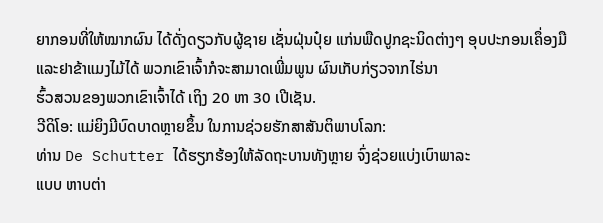ຍາກອນທີ່ໃຫ້ໝາກຜົນ ໄດ້ດັ່ງດຽວກັບຜູ້ຊາຍ ເຊັ່ນຝຸ່ນປຸ໋ຍ ແກ່ນພືດປູກຊະນິດຕ່າງໆ ອຸບປະກອນເຄຶ່ອງມື ແລະຢາຂ້າແມງໄມ້ໄດ້ ພວກເຂົາເຈົ້າກໍຈະສາມາດເພີ່ມພູນ ຜົນເກັບກ່ຽວຈາກໄຮ່ນາ
ຮົ້ວສວນຂອງພວກເຂົາເຈົ້າໄດ້ ເຖິງ 20 ຫາ 30 ເປີເຊັນ.
ວີດິໂອ: ແມ່ຍິງມີບົດບາດຫຼາຍຂຶ້ນ ໃນການຊ່ວຍຮັກສາສັນຕິພາບໂລກ:
ທ່ານ De Schutter ໄດ້ຮຽກຮ້ອງໃຫ້ລັດຖະບານທັງຫຼາຍ ຈົ່ງຊ່ວຍແບ່ງເບົາພາລະ
ແບບ ຫາບຕ່າ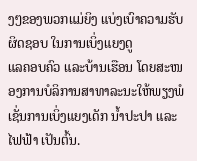ງໆຂອງພວກແມ່ຍິງ ແບ່ງເບົາຄວາມຮັບຜິດຊອບ ໃນການເບິ່ງແຍງດູ
ແລຄອບຄົວ ແລະບ້ານເຮືອນ ໂດຍສະໜອງການບໍລິການສາທາລະນະໃຫ້ພຽງພໍ ເຊັ່ນການເບິ່ງແຍງເດັກ ນໍ້າປະປາ ແລະໄຟຟ້າ ເປັນຕົ້ນ.